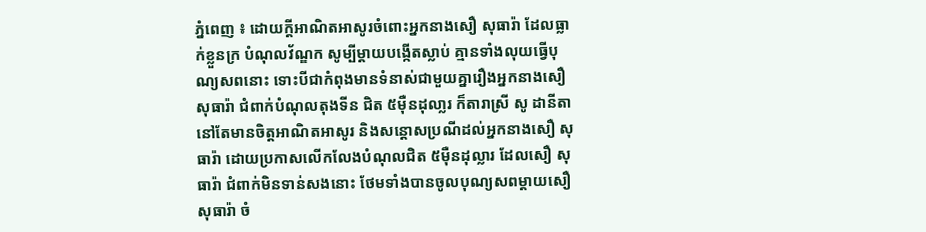ភ្នំពេញ ៖ ដោយក្តីអាណិតអាសូរចំពោះអ្នកនាងសឿ សុធារ៉ា ដែលធ្លាក់ខ្លួនក្រ បំណុលវ័ណ្ឌក សូម្បីម្តាយបង្កើតស្លាប់ គ្មានទាំងលុយធ្វើបុណ្យសពនោះ ទោះបីជាកំពុងមានទំនាស់ជាមួយគ្នារឿងអ្នកនាងសឿ សុធារ៉ា ជំពាក់បំណុលតុងទីន ជិត ៥ម៉ឺនដុលា្លរ ក៏តារាស្រី សូ ដានីតា នៅតែមានចិត្តអាណិតអាសូរ និងសន្តោសប្រណីដល់អ្នកនាងសឿ សុធារ៉ា ដោយប្រកាសលើកលែងបំណុលជិត ៥ម៉ឺនដុល្លារ ដែលសឿ សុធារ៉ា ជំពាក់មិនទាន់សងនោះ ថែមទាំងបានចូលបុណ្យសពម្តាយសឿ សុធារ៉ា ចំ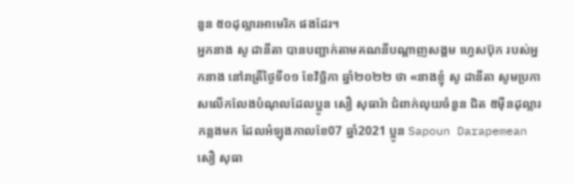នួន ៥០ដុល្លារអាមេរិក ផងដែរ។
អ្នកនាង សូ ដានីតា បានបញ្ជាក់តាមគណនីបណ្តាញសង្គម ហ្វេសប៊ុក របស់អ្នកនាង នៅរាត្រីថ្ងៃទី០១ ខែវិច្ឆិកា ឆ្នាំ២០២២ ថា «នាងខ្ញុំ សូ ដានីតា សូមប្រកាសលើកលែងបំណុលដែលប្អូន សឿ សុធារ៉ា ជំពាក់លុយចំនួន ជិត ៥ម៉ឺនដុល្លារ កន្លងមក ដែលអំឡុងកាលខែ07 ឆ្នាំ2021 ប្អូន Sapoun Darapemean សឿ សុធា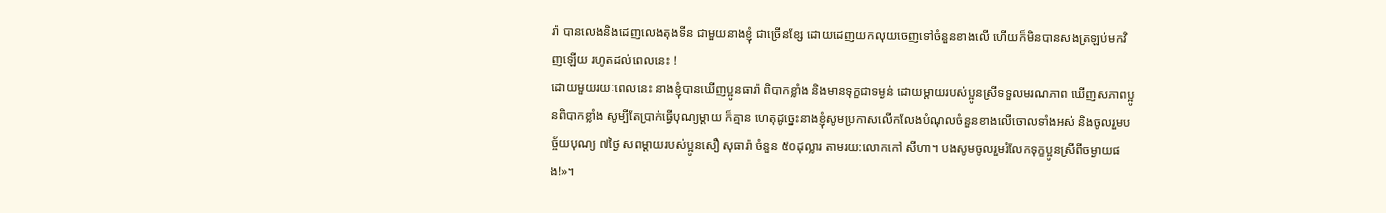រ៉ា បានលេងនិងដេញលេងតុងទីន ជាមួយនាងខ្ញុំ ជាច្រើនខ្សែ ដោយដេញយកលុយចេញទៅចំនួនខាងលើ ហើយក៏មិនបានសងត្រឡប់មកវិញឡើយ រហូតដល់ពេលនេះ !
ដោយមួយរយៈពេលនេះ នាងខ្ញុំបានឃើញប្អូនធារ៉ា ពិបាកខ្លាំង និងមានទុក្ខជាទម្ងន់ ដោយម្តាយរបស់ប្អូនស្រីទទួលមរណភាព ឃើញសភាពប្អូនពិបាកខ្លាំង សូម្បីតែប្រាក់ធ្វើបុណ្យម្តាយ ក៏គ្មាន ហេតុដូច្នេះនាងខ្ញុំសូមប្រកាសលើកលែងបំណុលចំនួនខាងលើចោលទាំងអស់ និងចូលរួមបច្ច័យបុណ្យ ៧ថ្ងៃ សពម្តាយរបស់ប្អូនសឿ សុធារ៉ា ចំនួន ៥០ដុល្លារ តាមរយ:លោកកៅ សីហា។ បងសូមចូលរួមរំលែកទុក្ខប្អូនស្រីពីចម្ងាយផង!»។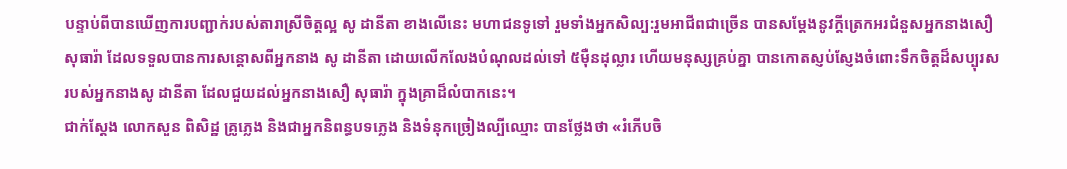បន្ទាប់ពីបានឃើញការបញ្ជាក់របស់តារាស្រីចិត្តល្អ សូ ដានីតា ខាងលើនេះ មហាជនទូទៅ រួមទាំងអ្នកសិល្ប:រួមអាជីពជាច្រើន បានសម្តែងនូវក្តីត្រេកអរជំនួសអ្នកនាងសឿ សុធារ៉ា ដែលទទួលបានការសន្តោសពីអ្នកនាង សូ ដានីតា ដោយលើកលែងបំណុលដល់ទៅ ៥ម៉ឺនដុល្លារ ហើយមនុស្សគ្រប់គ្នា បានកោតស្ញប់ស្ញែងចំពោះទឹកចិត្តដ៏សប្បុរសរបស់អ្នកនាងសូ ដានីតា ដែលជួយដល់អ្នកនាងសឿ សុធារ៉ា ក្នុងគ្រាដ៏លំបាកនេះ។
ជាក់ស្តែង លោកសួន ពិសិដ្ឋ គ្រូភ្លេង និងជាអ្នកនិពន្ធបទភ្លេង និងទំនុកច្រៀងល្បីឈ្មោះ បានថ្លែងថា «រំភើបចិ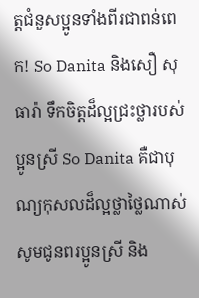ត្តជំនួសប្អូនទាំងពីរជាពន់ពេក! So Danita និងសឿ សុធារ៉ា ទឹកចិត្តដ៏ល្អជ្រះថ្លារបស់ប្អូនស្រី So Danita គឺជាបុណ្យកុសលដ៏ល្អថ្លាថ្លៃណាស់ សូមជូនពរប្អូនស្រី និង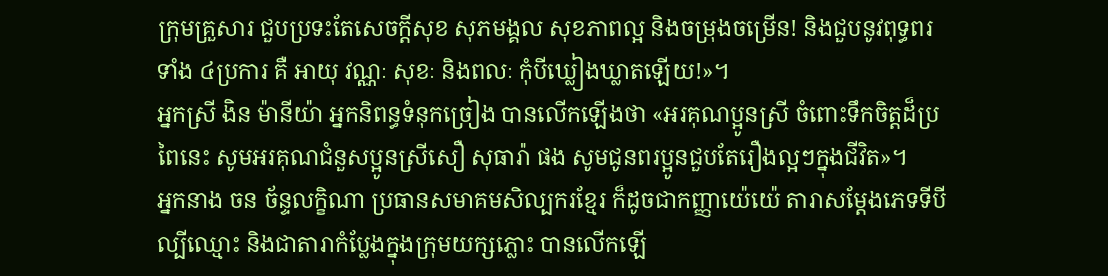ក្រុមគ្រួសារ ជួបប្រទះតែសេចក្ដីសុខ សុភមង្គល សុខភាពល្អ និងចម្រុងចម្រើន! និងជួបនូវពុទ្ធពរទាំង ៤ប្រការ គឺ អាយុ វណ្ណៈ សុខៈ និងពលៈ កុំបីឃ្លៀងឃ្លាតឡើយ!»។
អ្នកស្រី ងិន ម៉ានីយ៉ា អ្នកនិពន្ធទំនុកច្រៀង បានលើកឡើងថា «អរគុណប្អូនស្រី ចំពោះទឹកចិត្តដ៏ប្រពៃនេះ សូមអរគុណជំនួសប្អូនស្រីសឿ សុធារ៉ា ផង សូមជូនពរប្អូនជួបតែរឿងល្អៗក្នុងជីវិត»។
អ្នកនាង ចន ច័ន្ទលក្ខិណា ប្រធានសមាគមសិល្បករខ្មែរ ក៏ដូចជាកញ្ញាយ៉េយ៉េ តារាសម្តែងភេទទីបីល្បីឈ្មោះ និងជាតារាកំប្លែងក្នុងក្រុមយក្សភ្លោះ បានលើកឡើ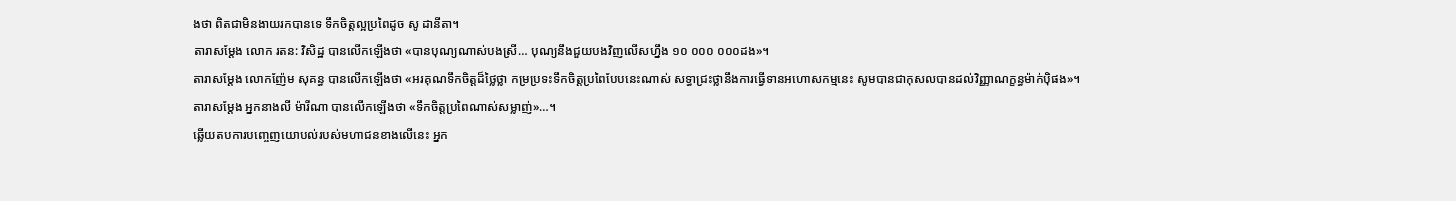ងថា ពិតជាមិនងាយរកបានទេ ទឹកចិត្តល្អប្រពៃដូច សូ ដានីតា។
តារាសម្តែង លោក រតន: វិសិដ្ឋ បានលើកឡើងថា «បានបុណ្យណាស់បងស្រី… បុណ្យនឹងជួយបងវិញលើសហ្នឹង ១០ ០០០ ០០០ដង»។
តារាសម្តែង លោកញ៉ែម សុគន្ធ បានលើកឡើងថា «អរគុណទឹកចិត្តដ៏ថ្លៃថ្លា កម្រប្រទះទឹកចិត្តប្រពៃបែបនេះណាស់ សទ្ធាជ្រះថ្លានឹងការធ្វើទានអហោសកម្មនេះ សូមបានជាកុសលបានដល់វិញ្ញាណក្ខន្ធម៉ាក់ប៉ិផង»។
តារាសម្តែង អ្នកនាងលី ម៉ារីណា បានលើកឡើងថា «ទឹកចិត្តប្រពៃណាស់សម្លាញ់»…។
ឆ្លើយតបការបញ្ចេញយោបល់របស់មហាជនខាងលើនេះ អ្នក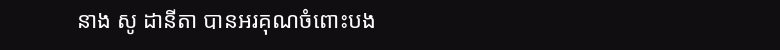នាង សូ ដានីតា បានអរគុណចំពោះបង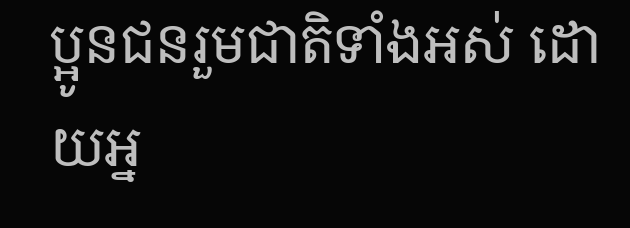ប្អូនជនរួមជាតិទាំងអស់ ដោយអ្ន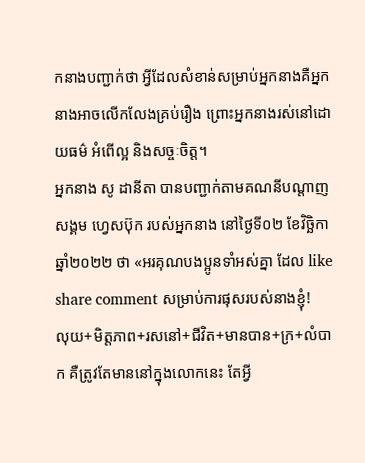កនាងបញ្ជាក់ថា អ្វីដែលសំខាន់សម្រាប់អ្នកនាងគឺអ្នកនាងអាចលើកលែងគ្រប់រឿង ព្រោះអ្នកនាងរស់នៅដោយធម៌ អំពើល្អ និងសច្ចៈចិត្ត។
អ្នកនាង សូ ដានីតា បានបញ្ជាក់តាមគណនីបណ្តាញសង្គម ហ្វេសប៊ុក របស់អ្នកនាង នៅថ្ងៃទី០២ ខែវិច្ឆិកា ឆ្នាំ២០២២ ថា «អរគុណបងប្អូនទាំអស់គ្នា ដែល like share comment សម្រាប់ការផុសរបស់នាងខ្ញុំ!
លុយ+មិត្តភាព+រសនៅ+ជីវិត+មានបាន+ក្រ+លំបាក គឺត្រូវតែមាននៅក្នុងលោកនេះ តែអ្វី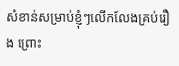សំខាន់សម្រាប់ខ្ញុំៗលើកលែងគ្រប់រឿង ព្រោះ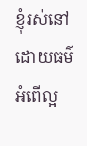ខ្ញុំរស់នៅដោយធម៌ អំពើល្អ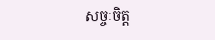សច្ចៈចិត្ត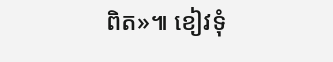ពិត»៕ ខៀវទុំ